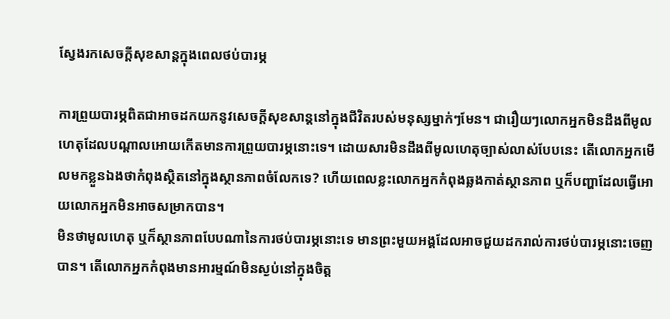ស្វែងរកសេចក្តីសុខសាន្តក្នុងពេលថប់បារម្ភ

ការព្រួយបារម្ភពិតជាអាចដកយកនូវសេចក្តីសុខសាន្តនៅក្នុងជីវិតរបស់មនុស្សម្នាក់ៗមែន។ ជារឿយៗលោកអ្នកមិនដឹងពីមូលហេតុដែលបណ្តាលអោយកើតមានការព្រួយបារម្ភនោះទេ។ ដោយសារមិនដឹងពីមូលហេតុច្បាស់លាស់បែបនេះ តើលោកអ្នកមើលមកខ្លួនឯងថាកំពុងស្ថិតនៅក្នុងស្ថានភាពចំលែកទេ? ហើយពេលខ្លះលោកអ្នកកំពុងឆ្លងកាត់ស្ថានភាព ឬក៏បញ្ហាដែលធ្វើអោយលោកអ្នកមិនអាចសម្រាកបាន។
មិនថាមូលហេតុ ឬក៏ស្ថានភាពបែបណានៃការថប់បារម្ភនោះទេ មានព្រះមួយអង្គដែលអាចជួយដករាល់ការថប់បារម្ភនោះចេញបាន។ តើលោកអ្នកកំពុងមានអារម្មណ៍មិនស្ងប់នៅក្នុងចិត្ត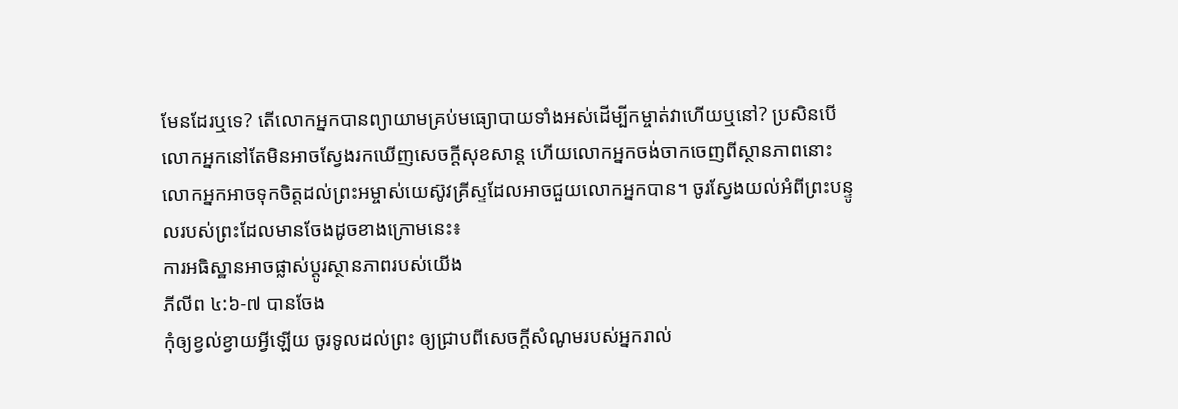មែនដែរឬទេ? តើលោកអ្នកបានព្យាយាមគ្រប់មធ្យោបាយទាំងអស់ដើម្បីកម្ចាត់វាហើយឬនៅ? ប្រសិនបើលោកអ្នកនៅតែមិនអាចស្វែងរកឃើញសេចក្តីសុខសាន្ត ហើយលោកអ្នកចង់ចាកចេញពីស្ថានភាពនោះ លោកអ្នកអាចទុកចិត្តដល់ព្រះអម្ចាស់យេស៊ូវគ្រីស្ទដែលអាចជួយលោកអ្នកបាន។ ចូរស្វែងយល់អំពីព្រះបន្ទូលរបស់ព្រះដែលមានចែងដូចខាងក្រោមនេះ៖
ការអធិស្ឋានអាចផ្លាស់ប្តូរស្ថានភាពរបស់យើង
ភីលីព ៤:៦-៧ បានចែង
កុំឲ្យខ្វល់ខ្វាយអ្វីឡើយ ចូរទូលដល់ព្រះ ឲ្យជ្រាបពីសេចក្តីសំណូមរបស់អ្នករាល់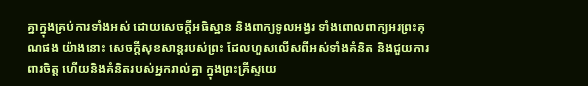គ្នាក្នុងគ្រប់ការទាំងអស់ ដោយសេចក្តីអធិស្ឋាន និងពាក្យទូលអង្វរ ទាំងពោលពាក្យអរព្រះគុណផង យ៉ាងនោះ សេចក្តីសុខសាន្តរបស់ព្រះ ដែលហួសលើសពីអស់ទាំងគំនិត និងជួយការពារចិត្ត ហើយនិងគំនិតរបស់អ្នករាល់គ្នា ក្នុងព្រះគ្រីស្ទយេ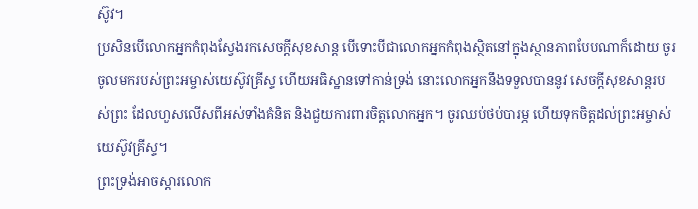ស៊ូវ។
ប្រសិនបើលោកអ្នកកំពុងស្វែងរកសេចក្តីសុខសាន្ត បើទោះបីជាលោកអ្នកកំពុងស្ថិតនៅក្នុងស្ថានភាពបែបណាក៏ដោយ ចូរចូលមករបស់ព្រះអម្ចាស់យេស៊ូវគ្រីស្ទ ហើយអធិស្ឋានទៅកាន់ទ្រង់ នោះលោកអ្នកនឹងទទួលបាននូវ សេចក្តីសុខសាន្តរបស់ព្រះ ដែលហួសលើសពីអស់ទាំងគំនិត និងជួយការពារចិត្តលោកអ្នក។ ចូរឈប់ថប់បារម្ភ ហើយទុកចិត្តដល់ព្រះអម្ចាស់យេស៊ូវគ្រីស្ទ។
ព្រះទ្រង់អាចស្ដារលោក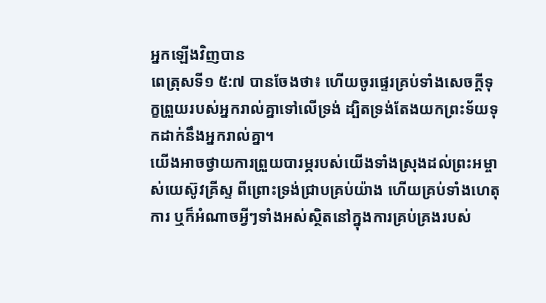អ្នកឡើងវិញបាន
ពេត្រុសទី១ ៥:៧ បានចែងថា៖ ហើយចូរផ្ទេរគ្រប់ទាំងសេចក្តីទុក្ខព្រួយរបស់អ្នករាល់គ្នាទៅលើទ្រង់ ដ្បិតទ្រង់តែងយកព្រះទ័យទុកដាក់នឹងអ្នករាល់គ្នា។
យើងអាចថ្វាយការព្រួយបារម្ភរបស់យើងទាំងស្រុងដល់ព្រះអម្ចាស់យេស៊ូវគ្រីស្ទ ពីព្រោះទ្រង់ជ្រាបគ្រប់យ៉ាង ហើយគ្រប់ទាំងហេតុការ ឬក៏អំណាចអ្វីៗទាំងអស់ស្ថិតនៅក្នុងការគ្រប់គ្រងរបស់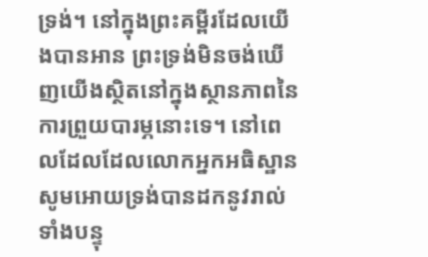ទ្រង់។ នៅក្នុងព្រះគម្ពីរដែលយើងបានអាន ព្រះទ្រង់មិនចង់ឃើញយើងស្ថិតនៅក្នុងស្ថានភាពនៃការព្រួយបារម្ភនោះទេ។ នៅពេលដែលដែលលោកអ្នកអធិស្ឋាន សូមអោយទ្រង់បានដកនូវរាល់ទាំងបន្ទុ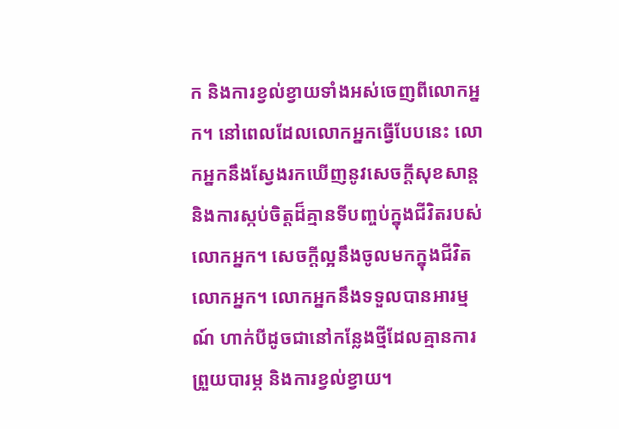ក និងការខ្វល់ខ្វាយទាំងអស់ចេញពីលោកអ្នក។ នៅពេលដែលលោកអ្នកធ្វើបែបនេះ លោកអ្នកនឹងស្វែងរកឃើញនូវសេចក្តីសុខសាន្ត និងការស្កប់ចិត្តដ៏គ្មានទីបញ្ចប់ក្នុងជីវិតរបស់លោកអ្នក។ សេចក្តីល្អនឹងចូលមកក្នុងជីវិតលោកអ្នក។ លោកអ្នកនឹងទទួលបានអារម្មណ៍ ហាក់បីដូចជានៅកន្លែងថ្មីដែលគ្មានការព្រួយបារម្ភ និងការខ្វល់ខ្វាយ។